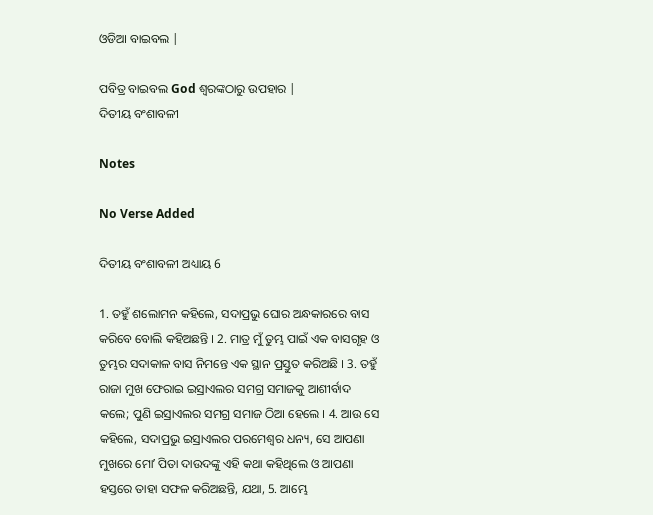ଓଡିଆ ବାଇବଲ |

ପବିତ୍ର ବାଇବଲ God ଶ୍ବରଙ୍କଠାରୁ ଉପହାର |
ଦିତୀୟ ବଂଶାବଳୀ

Notes

No Verse Added

ଦିତୀୟ ବଂଶାବଳୀ ଅଧ୍ୟାୟ 6

1. ତହୁଁ ଶଲୋମନ କହିଲେ, ସଦାପ୍ରଭୁ ଘୋର ଅନ୍ଧକାରରେ ବାସ କରିବେ ବୋଲି କହିଅଛନ୍ତି । 2. ମାତ୍ର ମୁଁ ତୁମ୍ଭ ପାଇଁ ଏକ ବାସଗୃହ ଓ ତୁମ୍ଭର ସଦାକାଳ ବାସ ନିମନ୍ତେ ଏକ ସ୍ଥାନ ପ୍ରସ୍ତୁତ କରିଅଛି । 3. ତହୁଁ ରାଜା ମୁଖ ଫେରାଇ ଇସ୍ରାଏଲର ସମଗ୍ର ସମାଜକୁ ଆଶୀର୍ବାଦ କଲେ; ପୁଣି ଇସ୍ରାଏଲର ସମଗ୍ର ସମାଜ ଠିଆ ହେଲେ । 4. ଆଉ ସେ କହିଲେ, ସଦାପ୍ରଭୁ ଇସ୍ରାଏଲର ପରମେଶ୍ଵର ଧନ୍ୟ, ସେ ଆପଣା ମୁଖରେ ମୋʼ ପିତା ଦାଉଦଙ୍କୁ ଏହି କଥା କହିଥିଲେ ଓ ଆପଣା ହସ୍ତରେ ତାହା ସଫଳ କରିଅଛନ୍ତି, ଯଥା, 5. ଆମ୍ଭେ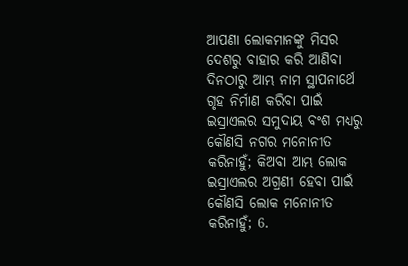ଆପଣା ଲୋକମାନଙ୍କୁ ମିସର ଦେଶରୁ ବାହାର କରି ଆଣିବା ଦିନଠାରୁ ଆମ୍ଭ ନାମ ସ୍ଥାପନାର୍ଥେ ଗୃହ ନିର୍ମାଣ କରିବା ପାଇଁ ଇସ୍ରାଏଲର ସମୁଦାୟ ବଂଶ ମଧ୍ୟରୁ କୌଣସି ନଗର ମନୋନୀତ କରିନାହୁଁ; କିଅବା ଆମ୍ଭ ଲୋକ ଇସ୍ରାଏଲର ଅଗ୍ରଣୀ ହେବା ପାଇଁ କୌଣସି ଲୋକ ମନୋନୀତ କରିନାହୁଁ; 6.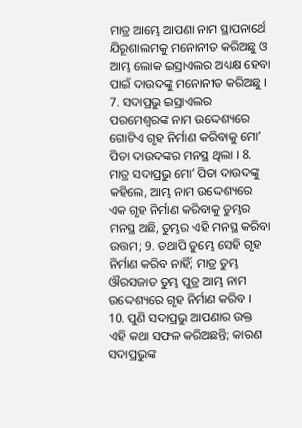ମାତ୍ର ଆମ୍ଭେ ଆପଣା ନାମ ସ୍ଥାପନାର୍ଥେ ଯିରୂଶାଲମକୁ ମନୋନୀତ କରିଅଛୁ ଓ ଆମ୍ଭ ଲୋକ ଇସ୍ରାଏଲର ଅଧ୍ୟକ୍ଷ ହେବା ପାଇଁ ଦାଉଦଙ୍କୁ ମନୋନୀତ କରିଅଛୁ । 7. ସଦାପ୍ରଭୁ ଇସ୍ରାଏଲର ପରମେଶ୍ଵରଙ୍କ ନାମ ଉଦ୍ଦେଶ୍ୟରେ ଗୋଟିଏ ଗୃହ ନିର୍ମାଣ କରିବାକୁ ମୋʼ ପିତା ଦାଉଦଙ୍କର ମନସ୍ଥ ଥିଲା । 8. ମାତ୍ର ସଦାପ୍ରଭୁ ମୋʼ ପିତା ଦାଉଦଙ୍କୁ କହିଲେ, ଆମ୍ଭ ନାମ ଉଦ୍ଦେଶ୍ୟରେ ଏକ ଗୃହ ନିର୍ମାଣ କରିବାକୁ ତୁମ୍ଭର ମନସ୍ଥ ଅଛି, ତୁମ୍ଭର ଏହି ମନସ୍ଥ କରିବା ଉତ୍ତମ; 9. ତଥାପି ତୁମ୍ଭେ ସେହି ଗୃହ ନିର୍ମାଣ କରିବ ନାହିଁ; ମାତ୍ର ତୁମ୍ଭ ଔରସଜାତ ତୁମ୍ଭ ପୁତ୍ର ଆମ୍ଭ ନାମ ଉଦ୍ଦେଶ୍ୟରେ ଗୃହ ନିର୍ମାଣ କରିବ । 10. ପୁଣି ସଦାପ୍ରଭୁ ଆପଣାର ଉକ୍ତ ଏହି କଥା ସଫଳ କରିଅଛନ୍ତି; କାରଣ ସଦାପ୍ରଭୁଙ୍କ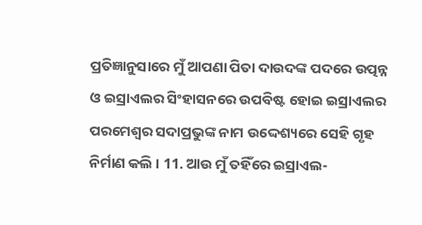ପ୍ରତିଜ୍ଞାନୁସାରେ ମୁଁ ଆପଣା ପିତା ଦାଉଦଙ୍କ ପଦରେ ଉତ୍ପନ୍ନ ଓ ଇସ୍ରାଏଲର ସିଂହାସନରେ ଉପବିଷ୍ଟ ହୋଇ ଇସ୍ରାଏଲର ପରମେଶ୍ଵର ସଦାପ୍ରଭୁଙ୍କ ନାମ ଉଦ୍ଦେଶ୍ୟରେ ସେହି ଗୃହ ନିର୍ମାଣ କଲି । 11. ଆଉ ମୁଁ ତହିଁରେ ଇସ୍ରାଏଲ-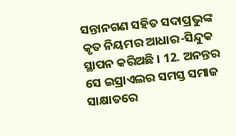ସନ୍ତାନଗଣ ସହିତ ସଦାପ୍ରଭୁଙ୍କ କୃତ ନିୟମର ଆଧାର-ସିନ୍ଦୁକ ସ୍ଥାପନ କରିଅଛି । 12. ଅନନ୍ତର ସେ ଇସ୍ରାଏଲର ସମସ୍ତ ସମାଜ ସାକ୍ଷାତରେ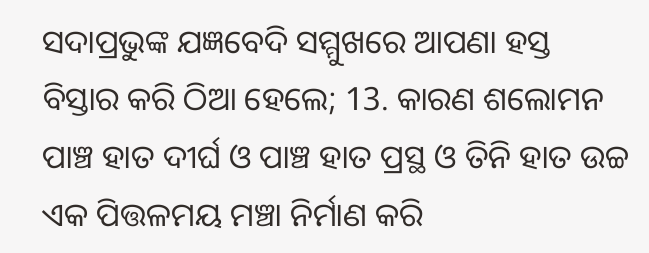ସଦାପ୍ରଭୁଙ୍କ ଯଜ୍ଞବେଦି ସମ୍ମୁଖରେ ଆପଣା ହସ୍ତ ବିସ୍ତାର କରି ଠିଆ ହେଲେ; 13. କାରଣ ଶଲୋମନ ପାଞ୍ଚ ହାତ ଦୀର୍ଘ ଓ ପାଞ୍ଚ ହାତ ପ୍ରସ୍ଥ ଓ ତିନି ହାତ ଉଚ୍ଚ ଏକ ପିତ୍ତଳମୟ ମଞ୍ଚା ନିର୍ମାଣ କରି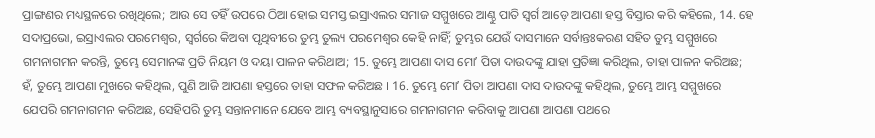ପ୍ରାଙ୍ଗଣର ମଧ୍ୟସ୍ଥଳରେ ରଖିଥିଲେ; ଆଉ ସେ ତହିଁ ଉପରେ ଠିଆ ହୋଇ ସମସ୍ତ ଇସ୍ରାଏଲର ସମାଜ ସମ୍ମୁଖରେ ଆଣ୍ଠୁ ପାତି ସ୍ଵର୍ଗ ଆଡ଼େ ଆପଣା ହସ୍ତ ବିସ୍ତାର କରି କହିଲେ, 14. ହେ ସଦାପ୍ରଭୋ, ଇସ୍ରାଏଲର ପରମେଶ୍ଵର, ସ୍ଵର୍ଗରେ କିଅବା ପୃଥିବୀରେ ତୁମ୍ଭ ତୁଲ୍ୟ ପରମେଶ୍ଵର କେହି ନାହିଁ; ତୁମ୍ଭର ଯେଉଁ ଦାସମାନେ ସର୍ବାନ୍ତଃକରଣ ସହିତ ତୁମ୍ଭ ସମ୍ମୁଖରେ ଗମନାଗମନ କରନ୍ତି, ତୁମ୍ଭେ ସେମାନଙ୍କ ପ୍ରତି ନିୟମ ଓ ଦୟା ପାଳନ କରିଥାଅ; 15. ତୁମ୍ଭେ ଆପଣା ଦାସ ମୋʼ ପିତା ଦାଉଦଙ୍କୁ ଯାହା ପ୍ରତିଜ୍ଞା କରିଥିଲ, ତାହା ପାଳନ କରିଅଛ; ହଁ, ତୁମ୍ଭେ ଆପଣା ମୁଖରେ କହିଥିଲ, ପୁଣି ଆଜି ଆପଣା ହସ୍ତରେ ତାହା ସଫଳ କରିଅଛ । 16. ତୁମ୍ଭେ ମୋʼ ପିତା ଆପଣା ଦାସ ଦାଉଦଙ୍କୁ କହିଥିଲ, ତୁମ୍ଭେ ଆମ୍ଭ ସମ୍ମୁଖରେ ଯେପରି ଗମନାଗମନ କରିଅଛ, ସେହିପରି ତୁମ୍ଭ ସନ୍ତାନମାନେ ଯେବେ ଆମ୍ଭ ବ୍ୟବସ୍ଥାନୁସାରେ ଗମନାଗମନ କରିବାକୁ ଆପଣା ଆପଣା ପଥରେ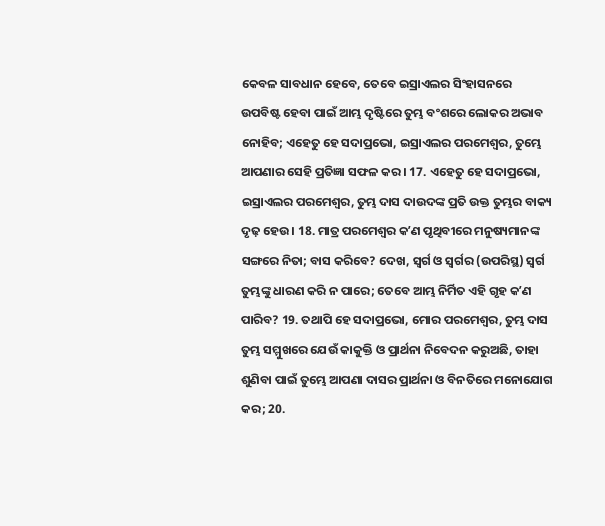କେବଳ ସାବଧାନ ହେବେ, ତେବେ ଇସ୍ରାଏଲର ସିଂହାସନରେ ଉପବିଷ୍ଟ ହେବା ପାଇଁ ଆମ୍ଭ ଦୃଷ୍ଟିରେ ତୁମ୍ଭ ବଂଶରେ ଲୋକର ଅଭାବ ନୋହିବ; ଏହେତୁ ହେ ସଦାପ୍ରଭୋ, ଇସ୍ରାଏଲର ପରମେଶ୍ଵର, ତୁମ୍ଭେ ଆପଣାର ସେହି ପ୍ରତିଜ୍ଞା ସଫଳ କର । 17. ଏହେତୁ ହେ ସଦାପ୍ରଭୋ, ଇସ୍ରାଏଲର ପରମେଶ୍ଵର, ତୁମ୍ଭ ଦାସ ଦାଉଦଙ୍କ ପ୍ରତି ଉକ୍ତ ତୁମ୍ଭର ବାକ୍ୟ ଦୃଢ଼ ହେଉ । 18. ମାତ୍ର ପରମେଶ୍ଵର କʼଣ ପୃଥିବୀରେ ମନୁଷ୍ୟମାନଙ୍କ ସଙ୍ଗରେ ନିତା; ବାସ କରିବେ? ଦେଖ, ସ୍ଵର୍ଗ ଓ ସ୍ଵର୍ଗର (ଉପରିସ୍ଥ) ସ୍ଵର୍ଗ ତୁମ୍ଭଙ୍କୁ ଧାରଣ କରି ନ ପାରେ; ତେବେ ଆମ୍ଭ ନିର୍ମିତ ଏହି ଗୃହ କʼଣ ପାରିବ? 19. ତଥାପି ହେ ସଦାପ୍ରଭୋ, ମୋର ପରମେଶ୍ଵର, ତୁମ୍ଭ ଦାସ ତୁମ୍ଭ ସମ୍ମୁଖରେ ଯେଉଁ କାକୁକ୍ତି ଓ ପ୍ରାର୍ଥନା ନିବେଦନ କରୁଅଛି, ତାହା ଶୁଣିବା ପାଇଁ ତୁମ୍ଭେ ଆପଣା ଦାସର ପ୍ରାର୍ଥନା ଓ ବିନତିରେ ମନୋଯୋଗ କର; 20.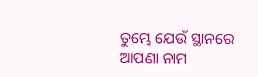ତୁମ୍ଭେ ଯେଉଁ ସ୍ଥାନରେ ଆପଣା ନାମ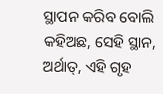ସ୍ଥାପନ କରିବ ବୋଲି କହିଅଛ, ସେହି ସ୍ଥାନ, ଅର୍ଥାତ୍, ଏହି ଗୃହ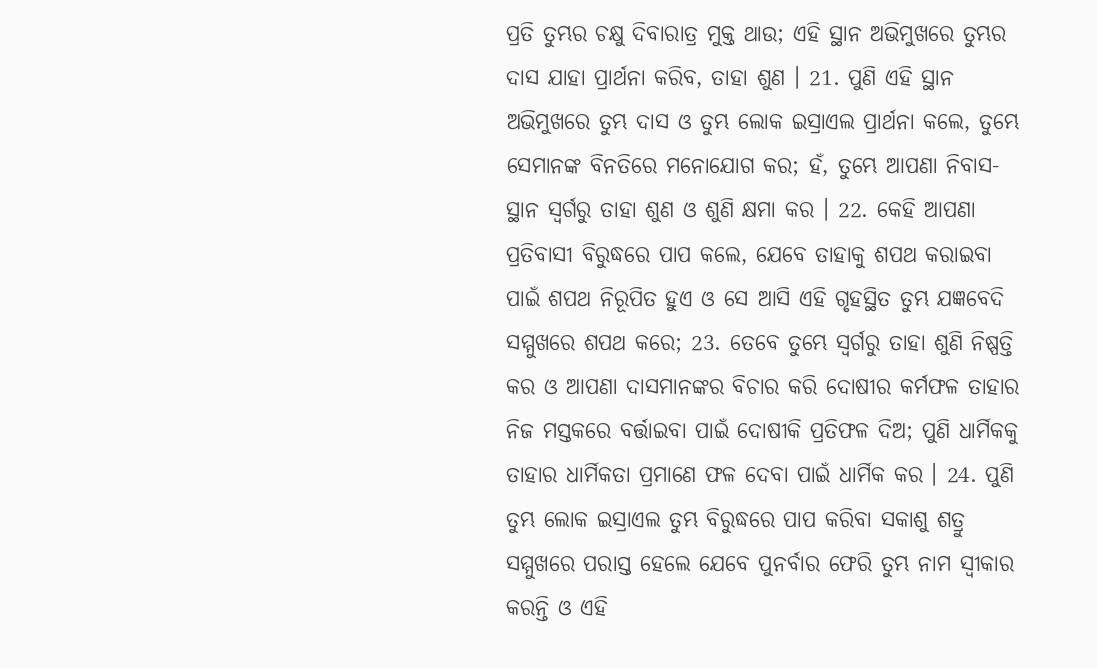ପ୍ରତି ତୁମ୍ଭର ଚକ୍ଷୁ ଦିବାରାତ୍ର ମୁକ୍ତ ଥାଉ; ଏହି ସ୍ଥାନ ଅଭିମୁଖରେ ତୁମ୍ଭର ଦାସ ଯାହା ପ୍ରାର୍ଥନା କରିବ, ତାହା ଶୁଣ । 21. ପୁଣି ଏହି ସ୍ଥାନ ଅଭିମୁଖରେ ତୁମ୍ଭ ଦାସ ଓ ତୁମ୍ଭ ଲୋକ ଇସ୍ରାଏଲ ପ୍ରାର୍ଥନା କଲେ, ତୁମ୍ଭେ ସେମାନଙ୍କ ବିନତିରେ ମନୋଯୋଗ କର; ହଁ, ତୁମ୍ଭେ ଆପଣା ନିବାସ-ସ୍ଥାନ ସ୍ଵର୍ଗରୁ ତାହା ଶୁଣ ଓ ଶୁଣି କ୍ଷମା କର । 22. କେହି ଆପଣା ପ୍ରତିବାସୀ ବିରୁଦ୍ଧରେ ପାପ କଲେ, ଯେବେ ତାହାକୁ ଶପଥ କରାଇବା ପାଇଁ ଶପଥ ନିରୂପିତ ହୁଏ ଓ ସେ ଆସି ଏହି ଗୃହସ୍ଥିତ ତୁମ୍ଭ ଯଜ୍ଞବେଦି ସମ୍ମୁଖରେ ଶପଥ କରେ; 23. ତେବେ ତୁମ୍ଭେ ସ୍ଵର୍ଗରୁ ତାହା ଶୁଣି ନିଷ୍ପତ୍ତି କର ଓ ଆପଣା ଦାସମାନଙ୍କର ବିଚାର କରି ଦୋଷୀର କର୍ମଫଳ ତାହାର ନିଜ ମସ୍ତକରେ ବର୍ତ୍ତାଇବା ପାଇଁ ଦୋଷୀକି ପ୍ରତିଫଳ ଦିଅ; ପୁଣି ଧାର୍ମିକକୁ ତାହାର ଧାର୍ମିକତା ପ୍ରମାଣେ ଫଳ ଦେବା ପାଇଁ ଧାର୍ମିକ କର । 24. ପୁଣି ତୁମ୍ଭ ଲୋକ ଇସ୍ରାଏଲ ତୁମ୍ଭ ବିରୁଦ୍ଧରେ ପାପ କରିବା ସକାଶୁ ଶତ୍ରୁ ସମ୍ମୁଖରେ ପରାସ୍ତ ହେଲେ ଯେବେ ପୁନର୍ବାର ଫେରି ତୁମ୍ଭ ନାମ ସ୍ଵୀକାର କରନ୍ତି ଓ ଏହି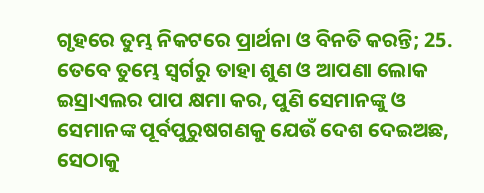ଗୃହରେ ତୁମ୍ଭ ନିକଟରେ ପ୍ରାର୍ଥନା ଓ ବିନତି କରନ୍ତି; 25. ତେବେ ତୁମ୍ଭେ ସ୍ଵର୍ଗରୁ ତାହା ଶୁଣ ଓ ଆପଣା ଲୋକ ଇସ୍ରାଏଲର ପାପ କ୍ଷମା କର, ପୁଣି ସେମାନଙ୍କୁ ଓ ସେମାନଙ୍କ ପୂର୍ବପୁରୁଷଗଣକୁ ଯେଉଁ ଦେଶ ଦେଇଅଛ, ସେଠାକୁ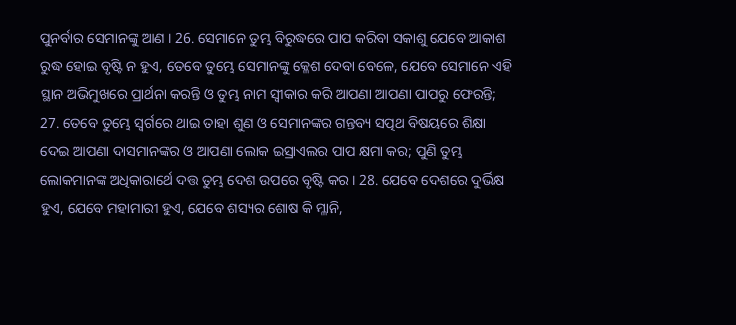ପୁନର୍ବାର ସେମାନଙ୍କୁ ଆଣ । 26. ସେମାନେ ତୁମ୍ଭ ବିରୁଦ୍ଧରେ ପାପ କରିବା ସକାଶୁ ଯେବେ ଆକାଶ ରୁଦ୍ଧ ହୋଇ ବୃଷ୍ଟି ନ ହୁଏ, ତେବେ ତୁମ୍ଭେ ସେମାନଙ୍କୁ କ୍ଳେଶ ଦେବା ବେଳେ, ଯେବେ ସେମାନେ ଏହି ସ୍ଥାନ ଅଭିମୁଖରେ ପ୍ରାର୍ଥନା କରନ୍ତି ଓ ତୁମ୍ଭ ନାମ ସ୍ଵୀକାର କରି ଆପଣା ଆପଣା ପାପରୁ ଫେରନ୍ତି; 27. ତେବେ ତୁମ୍ଭେ ସ୍ଵର୍ଗରେ ଥାଇ ତାହା ଶୁଣ ଓ ସେମାନଙ୍କର ଗନ୍ତବ୍ୟ ସତ୍ପଥ ବିଷୟରେ ଶିକ୍ଷା ଦେଇ ଆପଣା ଦାସମାନଙ୍କର ଓ ଆପଣା ଲୋକ ଇସ୍ରାଏଲର ପାପ କ୍ଷମା କର; ପୁଣି ତୁମ୍ଭ ଲୋକମାନଙ୍କ ଅଧିକାରାର୍ଥେ ଦତ୍ତ ତୁମ୍ଭ ଦେଶ ଉପରେ ବୃଷ୍ଟି କର । 28. ଯେବେ ଦେଶରେ ଦୁର୍ଭିକ୍ଷ ହୁଏ, ଯେବେ ମହାମାରୀ ହୁଏ, ଯେବେ ଶସ୍ୟର ଶୋଷ କି ମ୍ଳାନି,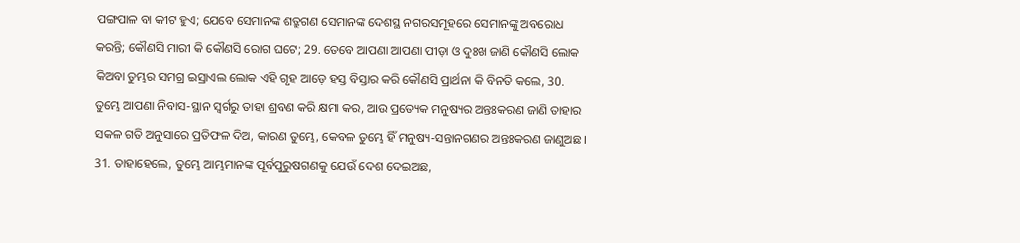ପଙ୍ଗପାଳ ବା କୀଟ ହୁଏ; ଯେବେ ସେମାନଙ୍କ ଶତ୍ରୁଗଣ ସେମାନଙ୍କ ଦେଶସ୍ଥ ନଗରସମୂହରେ ସେମାନଙ୍କୁ ଅବରୋଧ କରନ୍ତି; କୌଣସି ମାରୀ କି କୌଣସି ରୋଗ ଘଟେ; 29. ତେବେ ଆପଣା ଆପଣା ପୀଡ଼ା ଓ ଦୁଃଖ ଜାଣି କୌଣସି ଲୋକ କିଅବା ତୁମ୍ଭର ସମଗ୍ର ଇସ୍ରାଏଲ ଲୋକ ଏହି ଗୃହ ଆଡ଼େ ହସ୍ତ ବିସ୍ତାର କରି କୌଣସି ପ୍ରାର୍ଥନା କି ବିନତି କଲେ, 30. ତୁମ୍ଭେ ଆପଣା ନିବାସ-ସ୍ଥାନ ସ୍ଵର୍ଗରୁ ତାହା ଶ୍ରବଣ କରି କ୍ଷମା କର, ଆଉ ପ୍ରତ୍ୟେକ ମନୁଷ୍ୟର ଅନ୍ତଃକରଣ ଜାଣି ତାହାର ସକଳ ଗତି ଅନୁସାରେ ପ୍ରତିଫଳ ଦିଅ, କାରଣ ତୁମ୍ଭେ, କେବଳ ତୁମ୍ଭେ ହିଁ ମନୁଷ୍ୟ-ସନ୍ତାନଗଣର ଅନ୍ତଃକରଣ ଜାଣୁଅଛ । 31. ତାହାହେଲେ, ତୁମ୍ଭେ ଆମ୍ଭମାନଙ୍କ ପୂର୍ବପୁରୁଷଗଣକୁ ଯେଉଁ ଦେଶ ଦେଇଅଛ,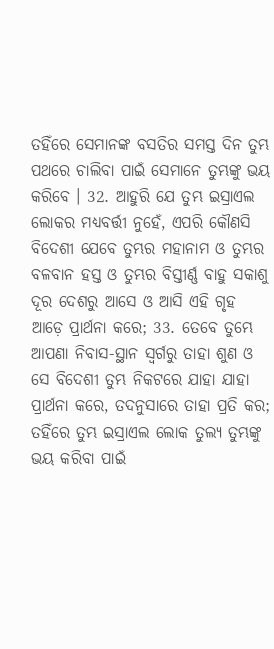ତହିଁରେ ସେମାନଙ୍କ ବସତିର ସମସ୍ତ ଦିନ ତୁମ୍ଭ ପଥରେ ଚାଲିବା ପାଇଁ ସେମାନେ ତୁମ୍ଭଙ୍କୁ ଭୟ କରିବେ । 32. ଆହୁରି ଯେ ତୁମ୍ଭ ଇସ୍ରାଏଲ ଲୋକର ମଧ୍ୟବର୍ତ୍ତୀ ନୁହେଁ, ଏପରି କୌଣସି ବିଦେଶୀ ଯେବେ ତୁମ୍ଭର ମହାନାମ ଓ ତୁମ୍ଭର ବଳବାନ ହସ୍ତ ଓ ତୁମ୍ଭର ବିସ୍ତୀର୍ଣ୍ଣ ବାହୁ ସକାଶୁ ଦୂର ଦେଶରୁ ଆସେ ଓ ଆସି ଏହି ଗୃହ ଆଡ଼େ ପ୍ରାର୍ଥନା କରେ; 33. ତେବେ ତୁମ୍ଭେ ଆପଣା ନିବାସ-ସ୍ଥାନ ସ୍ଵର୍ଗରୁ ତାହା ଶୁଣ ଓ ସେ ବିଦେଶୀ ତୁମ୍ଭ ନିକଟରେ ଯାହା ଯାହା ପ୍ରାର୍ଥନା କରେ, ତଦନୁସାରେ ତାହା ପ୍ରତି କର; ତହିଁରେ ତୁମ୍ଭ ଇସ୍ରାଏଲ ଲୋକ ତୁଲ୍ୟ ତୁମ୍ଭଙ୍କୁ ଭୟ କରିବା ପାଇଁ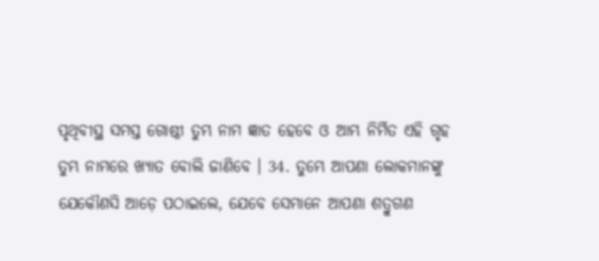ପୃଥିବୀସ୍ଥ ସମସ୍ତ ଗୋଷ୍ଠୀ ତୁମ୍ଭ ନାମ ଜ୍ଞାତ ହେବେ ଓ ଆମ୍ଭ ନିର୍ମିତ ଏହି ଗୃହ ତୁମ୍ଭ ନାମରେ ଖ୍ୟାତ ବୋଲି ଜାଣିବେ । 34. ତୁମ୍ଭେ ଆପଣା ଲୋକମାନଙ୍କୁ ଯେକୌଣସି ଆଡ଼େ ପଠାଇଲେ, ଯେବେ ସେମାନେ ଆପଣା ଶତ୍ରୁଗଣ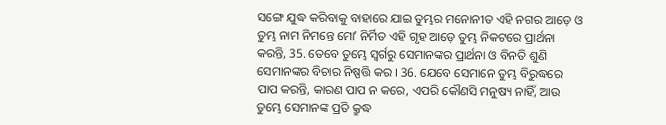ସଙ୍ଗେ ଯୁଦ୍ଧ କରିବାକୁ ବାହାରେ ଯାଇ ତୁମ୍ଭର ମନୋନୀତ ଏହି ନଗର ଆଡ଼େ ଓ ତୁମ୍ଭ ନାମ ନିମନ୍ତେ ମୋʼ ନିର୍ମିତ ଏହି ଗୃହ ଆଡ଼େ ତୁମ୍ଭ ନିକଟରେ ପ୍ରାର୍ଥନା କରନ୍ତି, 35. ତେବେ ତୁମ୍ଭେ ସ୍ଵର୍ଗରୁ ସେମାନଙ୍କର ପ୍ରାର୍ଥନା ଓ ବିନତି ଶୁଣି ସେମାନଙ୍କର ବିଚାର ନିଷ୍ପତ୍ତି କର । 36. ଯେବେ ସେମାନେ ତୁମ୍ଭ ବିରୁଦ୍ଧରେ ପାପ କରନ୍ତି, କାରଣ ପାପ ନ କରେ, ଏପରି କୌଣସି ମନୁଷ୍ୟ ନାହିଁ, ଆଉ ତୁମ୍ଭେ ସେମାନଙ୍କ ପ୍ରତି କ୍ରୁଦ୍ଧ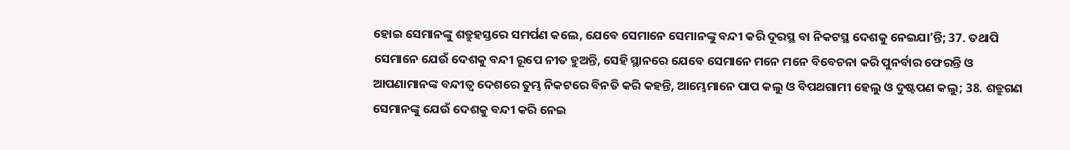ହୋଇ ସେମାନଙ୍କୁ ଶତ୍ରୁହସ୍ତରେ ସମର୍ପଣ କଲେ, ଯେବେ ସେମାନେ ସେମାନଙ୍କୁ ବନ୍ଦୀ କରି ଦୂରସ୍ଥ ବା ନିକଟସ୍ଥ ଦେଶକୁ ନେଇଯାʼନ୍ତି; 37. ତଥାପି ସେମାନେ ଯେଉଁ ଦେଶକୁ ବନ୍ଦୀ ରୂପେ ନୀତ ହୁଅନ୍ତି, ସେହି ସ୍ଥାନରେ ଯେବେ ସେମାନେ ମନେ ମନେ ବିବେଚନା କରି ପୁନର୍ବାର ଫେରନ୍ତି ଓ ଆପଣାମାନଙ୍କ ବନ୍ଦୀତ୍ଵ ଦେଶରେ ତୁମ୍ଭ ନିକଟରେ ବିନତି କରି କହନ୍ତି, ଆମ୍ଭେମାନେ ପାପ କଲୁ ଓ ବିପଥଗାମୀ ହେଲୁ ଓ ଦୁଷ୍ଟପଣ କଲୁ; 38. ଶତ୍ରୁଗଣ ସେମାନଙ୍କୁ ଯେଉଁ ଦେଶକୁ ବନ୍ଦୀ କରି ନେଇ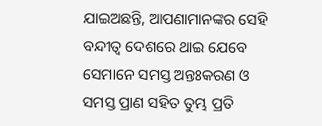ଯାଇଅଛନ୍ତି, ଆପଣାମାନଙ୍କର ସେହି ବନ୍ଦୀତ୍ଵ ଦେଶରେ ଥାଇ ଯେବେ ସେମାନେ ସମସ୍ତ ଅନ୍ତଃକରଣ ଓ ସମସ୍ତ ପ୍ରାଣ ସହିତ ତୁମ୍ଭ ପ୍ରତି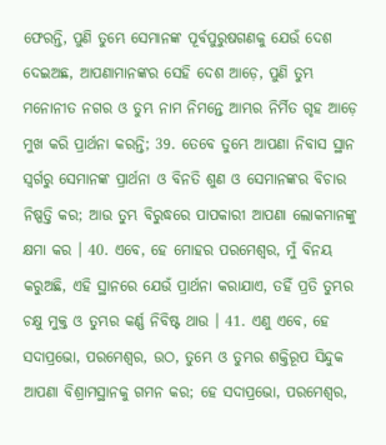ଫେରନ୍ତି, ପୁଣି ତୁମ୍ଭେ ସେମାନଙ୍କ ପୂର୍ବପୁରୁଷଗଣକୁ ଯେଉଁ ଦେଶ ଦେଇଅଛ, ଆପଣାମାନଙ୍କର ସେହି ଦେଶ ଆଡ଼େ, ପୁଣି ତୁମ୍ଭ ମନୋନୀତ ନଗର ଓ ତୁମ୍ଭ ନାମ ନିମନ୍ତେ ଆମ୍ଭର ନିର୍ମିତ ଗୃହ ଆଡ଼େ ମୁଖ କରି ପ୍ରାର୍ଥନା କରନ୍ତି; 39. ତେବେ ତୁମ୍ଭେ ଆପଣା ନିବାସ ସ୍ଥାନ ସ୍ଵର୍ଗରୁ ସେମାନଙ୍କ ପ୍ରାର୍ଥନା ଓ ବିନତି ଶୁଣ ଓ ସେମାନଙ୍କର ବିଚାର ନିଷ୍ପତ୍ତି କର; ଆଉ ତୁମ୍ଭ ବିରୁଦ୍ଧରେ ପାପକାରୀ ଆପଣା ଲୋକମାନଙ୍କୁ କ୍ଷମା କର । 40. ଏବେ, ହେ ମୋହର ପରମେଶ୍ଵର, ମୁଁ ବିନୟ କରୁଅଛି, ଏହି ସ୍ଥାନରେ ଯେଉଁ ପ୍ରାର୍ଥନା କରାଯାଏ, ତହିଁ ପ୍ରତି ତୁମ୍ଭର ଚକ୍ଷୁ ମୁକ୍ତ ଓ ତୁମ୍ଭର କର୍ଣ୍ଣ ନିବିଷ୍ଟ ଥାଉ । 41. ଏଣୁ ଏବେ, ହେ ସଦାପ୍ରଭୋ, ପରମେଶ୍ଵର, ଉଠ, ତୁମ୍ଭେ ଓ ତୁମ୍ଭର ଶକ୍ତିରୂପ ସିନ୍ଦୁକ ଆପଣା ବିଶ୍ରାମସ୍ଥାନକୁ ଗମନ କର; ହେ ସଦାପ୍ରଭୋ, ପରମେଶ୍ଵର,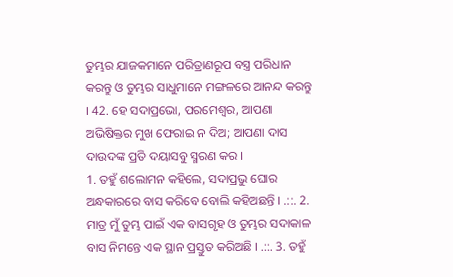ତୁମ୍ଭର ଯାଜକମାନେ ପରିତ୍ରାଣରୂପ ବସ୍ତ୍ର ପରିଧାନ କରନ୍ତୁ ଓ ତୁମ୍ଭର ସାଧୁମାନେ ମଙ୍ଗଳରେ ଆନନ୍ଦ କରନ୍ତୁ । 42. ହେ ସଦାପ୍ରଭୋ, ପରମେଶ୍ଵର, ଆପଣା ଅଭିଷିକ୍ତର ମୁଖ ଫେରାଇ ନ ଦିଅ; ଆପଣା ଦାସ ଦାଉଦଙ୍କ ପ୍ରତି ଦୟାସବୁ ସ୍ମରଣ କର ।
1. ତହୁଁ ଶଲୋମନ କହିଲେ, ସଦାପ୍ରଭୁ ଘୋର ଅନ୍ଧକାରରେ ବାସ କରିବେ ବୋଲି କହିଅଛନ୍ତି । .::. 2. ମାତ୍ର ମୁଁ ତୁମ୍ଭ ପାଇଁ ଏକ ବାସଗୃହ ଓ ତୁମ୍ଭର ସଦାକାଳ ବାସ ନିମନ୍ତେ ଏକ ସ୍ଥାନ ପ୍ରସ୍ତୁତ କରିଅଛି । .::. 3. ତହୁଁ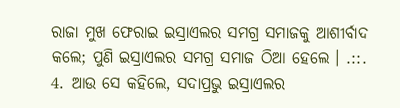ରାଜା ମୁଖ ଫେରାଇ ଇସ୍ରାଏଲର ସମଗ୍ର ସମାଜକୁ ଆଶୀର୍ବାଦ କଲେ; ପୁଣି ଇସ୍ରାଏଲର ସମଗ୍ର ସମାଜ ଠିଆ ହେଲେ । .::. 4. ଆଉ ସେ କହିଲେ, ସଦାପ୍ରଭୁ ଇସ୍ରାଏଲର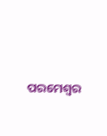ପରମେଶ୍ଵର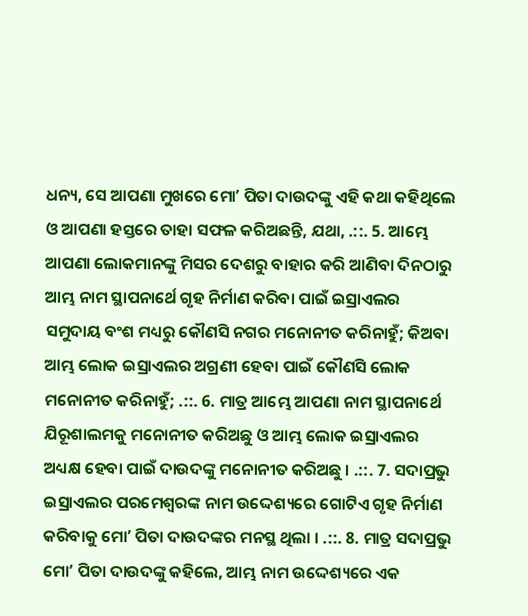ଧନ୍ୟ, ସେ ଆପଣା ମୁଖରେ ମୋʼ ପିତା ଦାଉଦଙ୍କୁ ଏହି କଥା କହିଥିଲେ ଓ ଆପଣା ହସ୍ତରେ ତାହା ସଫଳ କରିଅଛନ୍ତି, ଯଥା, .::. 5. ଆମ୍ଭେ ଆପଣା ଲୋକମାନଙ୍କୁ ମିସର ଦେଶରୁ ବାହାର କରି ଆଣିବା ଦିନଠାରୁ ଆମ୍ଭ ନାମ ସ୍ଥାପନାର୍ଥେ ଗୃହ ନିର୍ମାଣ କରିବା ପାଇଁ ଇସ୍ରାଏଲର ସମୁଦାୟ ବଂଶ ମଧ୍ୟରୁ କୌଣସି ନଗର ମନୋନୀତ କରିନାହୁଁ; କିଅବା ଆମ୍ଭ ଲୋକ ଇସ୍ରାଏଲର ଅଗ୍ରଣୀ ହେବା ପାଇଁ କୌଣସି ଲୋକ ମନୋନୀତ କରିନାହୁଁ; .::. 6. ମାତ୍ର ଆମ୍ଭେ ଆପଣା ନାମ ସ୍ଥାପନାର୍ଥେ ଯିରୂଶାଲମକୁ ମନୋନୀତ କରିଅଛୁ ଓ ଆମ୍ଭ ଲୋକ ଇସ୍ରାଏଲର ଅଧ୍ୟକ୍ଷ ହେବା ପାଇଁ ଦାଉଦଙ୍କୁ ମନୋନୀତ କରିଅଛୁ । .::. 7. ସଦାପ୍ରଭୁ ଇସ୍ରାଏଲର ପରମେଶ୍ଵରଙ୍କ ନାମ ଉଦ୍ଦେଶ୍ୟରେ ଗୋଟିଏ ଗୃହ ନିର୍ମାଣ କରିବାକୁ ମୋʼ ପିତା ଦାଉଦଙ୍କର ମନସ୍ଥ ଥିଲା । .::. 8. ମାତ୍ର ସଦାପ୍ରଭୁ ମୋʼ ପିତା ଦାଉଦଙ୍କୁ କହିଲେ, ଆମ୍ଭ ନାମ ଉଦ୍ଦେଶ୍ୟରେ ଏକ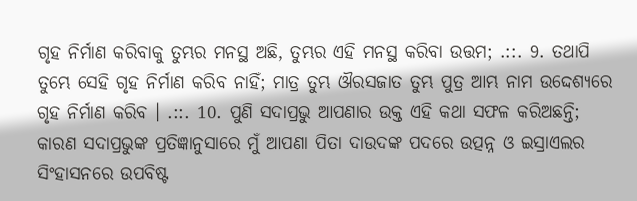ଗୃହ ନିର୍ମାଣ କରିବାକୁ ତୁମ୍ଭର ମନସ୍ଥ ଅଛି, ତୁମ୍ଭର ଏହି ମନସ୍ଥ କରିବା ଉତ୍ତମ; .::. 9. ତଥାପି ତୁମ୍ଭେ ସେହି ଗୃହ ନିର୍ମାଣ କରିବ ନାହିଁ; ମାତ୍ର ତୁମ୍ଭ ଔରସଜାତ ତୁମ୍ଭ ପୁତ୍ର ଆମ୍ଭ ନାମ ଉଦ୍ଦେଶ୍ୟରେ ଗୃହ ନିର୍ମାଣ କରିବ । .::. 10. ପୁଣି ସଦାପ୍ରଭୁ ଆପଣାର ଉକ୍ତ ଏହି କଥା ସଫଳ କରିଅଛନ୍ତି; କାରଣ ସଦାପ୍ରଭୁଙ୍କ ପ୍ରତିଜ୍ଞାନୁସାରେ ମୁଁ ଆପଣା ପିତା ଦାଉଦଙ୍କ ପଦରେ ଉତ୍ପନ୍ନ ଓ ଇସ୍ରାଏଲର ସିଂହାସନରେ ଉପବିଷ୍ଟ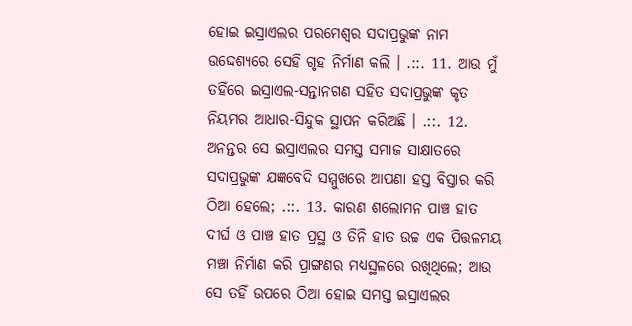ହୋଇ ଇସ୍ରାଏଲର ପରମେଶ୍ଵର ସଦାପ୍ରଭୁଙ୍କ ନାମ ଉଦ୍ଦେଶ୍ୟରେ ସେହି ଗୃହ ନିର୍ମାଣ କଲି । .::. 11. ଆଉ ମୁଁ ତହିଁରେ ଇସ୍ରାଏଲ-ସନ୍ତାନଗଣ ସହିତ ସଦାପ୍ରଭୁଙ୍କ କୃତ ନିୟମର ଆଧାର-ସିନ୍ଦୁକ ସ୍ଥାପନ କରିଅଛି । .::. 12. ଅନନ୍ତର ସେ ଇସ୍ରାଏଲର ସମସ୍ତ ସମାଜ ସାକ୍ଷାତରେ ସଦାପ୍ରଭୁଙ୍କ ଯଜ୍ଞବେଦି ସମ୍ମୁଖରେ ଆପଣା ହସ୍ତ ବିସ୍ତାର କରି ଠିଆ ହେଲେ; .::. 13. କାରଣ ଶଲୋମନ ପାଞ୍ଚ ହାତ ଦୀର୍ଘ ଓ ପାଞ୍ଚ ହାତ ପ୍ରସ୍ଥ ଓ ତିନି ହାତ ଉଚ୍ଚ ଏକ ପିତ୍ତଳମୟ ମଞ୍ଚା ନିର୍ମାଣ କରି ପ୍ରାଙ୍ଗଣର ମଧ୍ୟସ୍ଥଳରେ ରଖିଥିଲେ; ଆଉ ସେ ତହିଁ ଉପରେ ଠିଆ ହୋଇ ସମସ୍ତ ଇସ୍ରାଏଲର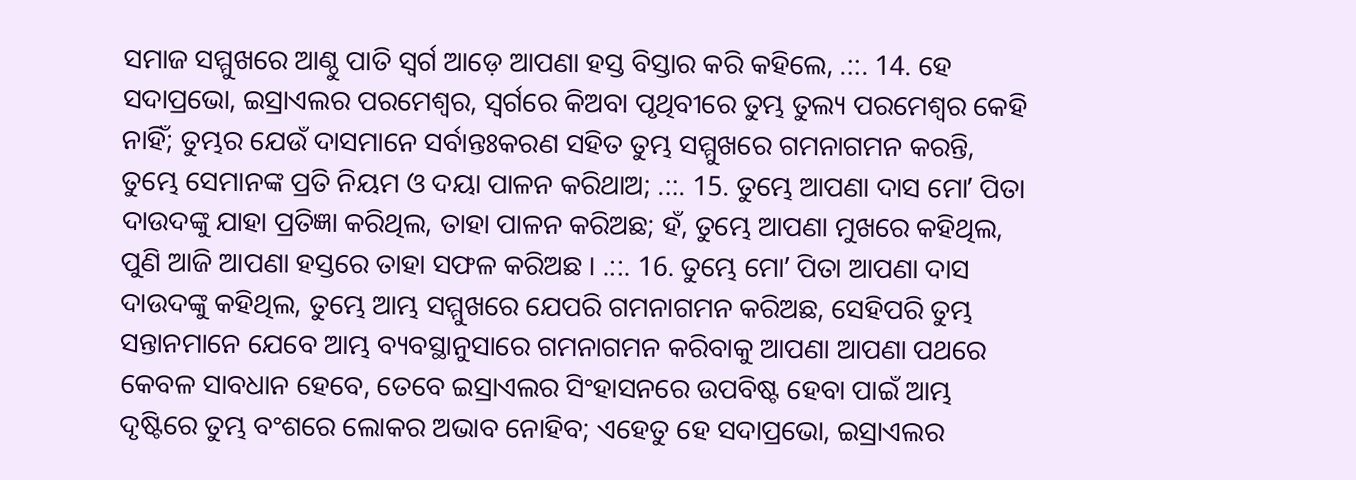ସମାଜ ସମ୍ମୁଖରେ ଆଣ୍ଠୁ ପାତି ସ୍ଵର୍ଗ ଆଡ଼େ ଆପଣା ହସ୍ତ ବିସ୍ତାର କରି କହିଲେ, .::. 14. ହେ ସଦାପ୍ରଭୋ, ଇସ୍ରାଏଲର ପରମେଶ୍ଵର, ସ୍ଵର୍ଗରେ କିଅବା ପୃଥିବୀରେ ତୁମ୍ଭ ତୁଲ୍ୟ ପରମେଶ୍ଵର କେହି ନାହିଁ; ତୁମ୍ଭର ଯେଉଁ ଦାସମାନେ ସର୍ବାନ୍ତଃକରଣ ସହିତ ତୁମ୍ଭ ସମ୍ମୁଖରେ ଗମନାଗମନ କରନ୍ତି, ତୁମ୍ଭେ ସେମାନଙ୍କ ପ୍ରତି ନିୟମ ଓ ଦୟା ପାଳନ କରିଥାଅ; .::. 15. ତୁମ୍ଭେ ଆପଣା ଦାସ ମୋʼ ପିତା ଦାଉଦଙ୍କୁ ଯାହା ପ୍ରତିଜ୍ଞା କରିଥିଲ, ତାହା ପାଳନ କରିଅଛ; ହଁ, ତୁମ୍ଭେ ଆପଣା ମୁଖରେ କହିଥିଲ, ପୁଣି ଆଜି ଆପଣା ହସ୍ତରେ ତାହା ସଫଳ କରିଅଛ । .::. 16. ତୁମ୍ଭେ ମୋʼ ପିତା ଆପଣା ଦାସ ଦାଉଦଙ୍କୁ କହିଥିଲ, ତୁମ୍ଭେ ଆମ୍ଭ ସମ୍ମୁଖରେ ଯେପରି ଗମନାଗମନ କରିଅଛ, ସେହିପରି ତୁମ୍ଭ ସନ୍ତାନମାନେ ଯେବେ ଆମ୍ଭ ବ୍ୟବସ୍ଥାନୁସାରେ ଗମନାଗମନ କରିବାକୁ ଆପଣା ଆପଣା ପଥରେ କେବଳ ସାବଧାନ ହେବେ, ତେବେ ଇସ୍ରାଏଲର ସିଂହାସନରେ ଉପବିଷ୍ଟ ହେବା ପାଇଁ ଆମ୍ଭ ଦୃଷ୍ଟିରେ ତୁମ୍ଭ ବଂଶରେ ଲୋକର ଅଭାବ ନୋହିବ; ଏହେତୁ ହେ ସଦାପ୍ରଭୋ, ଇସ୍ରାଏଲର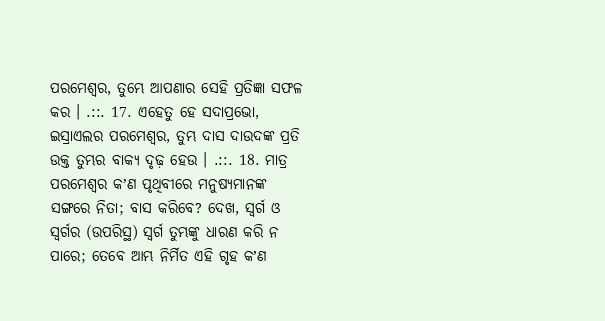ପରମେଶ୍ଵର, ତୁମ୍ଭେ ଆପଣାର ସେହି ପ୍ରତିଜ୍ଞା ସଫଳ କର । .::. 17. ଏହେତୁ ହେ ସଦାପ୍ରଭୋ, ଇସ୍ରାଏଲର ପରମେଶ୍ଵର, ତୁମ୍ଭ ଦାସ ଦାଉଦଙ୍କ ପ୍ରତି ଉକ୍ତ ତୁମ୍ଭର ବାକ୍ୟ ଦୃଢ଼ ହେଉ । .::. 18. ମାତ୍ର ପରମେଶ୍ଵର କʼଣ ପୃଥିବୀରେ ମନୁଷ୍ୟମାନଙ୍କ ସଙ୍ଗରେ ନିତା; ବାସ କରିବେ? ଦେଖ, ସ୍ଵର୍ଗ ଓ ସ୍ଵର୍ଗର (ଉପରିସ୍ଥ) ସ୍ଵର୍ଗ ତୁମ୍ଭଙ୍କୁ ଧାରଣ କରି ନ ପାରେ; ତେବେ ଆମ୍ଭ ନିର୍ମିତ ଏହି ଗୃହ କʼଣ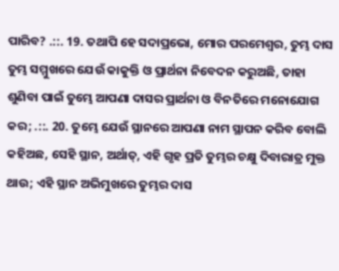ପାରିବ? .::. 19. ତଥାପି ହେ ସଦାପ୍ରଭୋ, ମୋର ପରମେଶ୍ଵର, ତୁମ୍ଭ ଦାସ ତୁମ୍ଭ ସମ୍ମୁଖରେ ଯେଉଁ କାକୁକ୍ତି ଓ ପ୍ରାର୍ଥନା ନିବେଦନ କରୁଅଛି, ତାହା ଶୁଣିବା ପାଇଁ ତୁମ୍ଭେ ଆପଣା ଦାସର ପ୍ରାର୍ଥନା ଓ ବିନତିରେ ମନୋଯୋଗ କର; .::. 20. ତୁମ୍ଭେ ଯେଉଁ ସ୍ଥାନରେ ଆପଣା ନାମ ସ୍ଥାପନ କରିବ ବୋଲି କହିଅଛ, ସେହି ସ୍ଥାନ, ଅର୍ଥାତ୍, ଏହି ଗୃହ ପ୍ରତି ତୁମ୍ଭର ଚକ୍ଷୁ ଦିବାରାତ୍ର ମୁକ୍ତ ଥାଉ; ଏହି ସ୍ଥାନ ଅଭିମୁଖରେ ତୁମ୍ଭର ଦାସ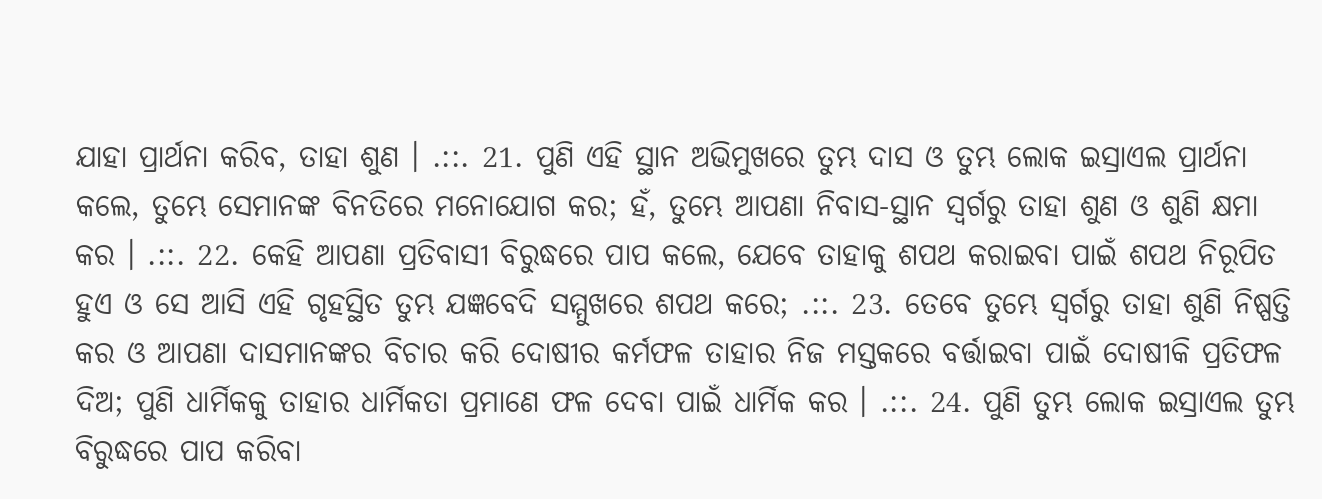ଯାହା ପ୍ରାର୍ଥନା କରିବ, ତାହା ଶୁଣ । .::. 21. ପୁଣି ଏହି ସ୍ଥାନ ଅଭିମୁଖରେ ତୁମ୍ଭ ଦାସ ଓ ତୁମ୍ଭ ଲୋକ ଇସ୍ରାଏଲ ପ୍ରାର୍ଥନା କଲେ, ତୁମ୍ଭେ ସେମାନଙ୍କ ବିନତିରେ ମନୋଯୋଗ କର; ହଁ, ତୁମ୍ଭେ ଆପଣା ନିବାସ-ସ୍ଥାନ ସ୍ଵର୍ଗରୁ ତାହା ଶୁଣ ଓ ଶୁଣି କ୍ଷମା କର । .::. 22. କେହି ଆପଣା ପ୍ରତିବାସୀ ବିରୁଦ୍ଧରେ ପାପ କଲେ, ଯେବେ ତାହାକୁ ଶପଥ କରାଇବା ପାଇଁ ଶପଥ ନିରୂପିତ ହୁଏ ଓ ସେ ଆସି ଏହି ଗୃହସ୍ଥିତ ତୁମ୍ଭ ଯଜ୍ଞବେଦି ସମ୍ମୁଖରେ ଶପଥ କରେ; .::. 23. ତେବେ ତୁମ୍ଭେ ସ୍ଵର୍ଗରୁ ତାହା ଶୁଣି ନିଷ୍ପତ୍ତି କର ଓ ଆପଣା ଦାସମାନଙ୍କର ବିଚାର କରି ଦୋଷୀର କର୍ମଫଳ ତାହାର ନିଜ ମସ୍ତକରେ ବର୍ତ୍ତାଇବା ପାଇଁ ଦୋଷୀକି ପ୍ରତିଫଳ ଦିଅ; ପୁଣି ଧାର୍ମିକକୁ ତାହାର ଧାର୍ମିକତା ପ୍ରମାଣେ ଫଳ ଦେବା ପାଇଁ ଧାର୍ମିକ କର । .::. 24. ପୁଣି ତୁମ୍ଭ ଲୋକ ଇସ୍ରାଏଲ ତୁମ୍ଭ ବିରୁଦ୍ଧରେ ପାପ କରିବା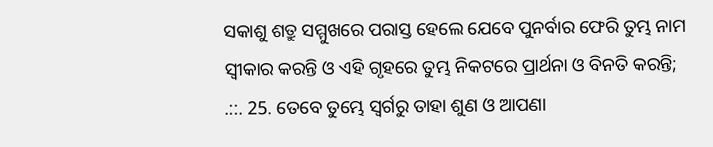ସକାଶୁ ଶତ୍ରୁ ସମ୍ମୁଖରେ ପରାସ୍ତ ହେଲେ ଯେବେ ପୁନର୍ବାର ଫେରି ତୁମ୍ଭ ନାମ ସ୍ଵୀକାର କରନ୍ତି ଓ ଏହି ଗୃହରେ ତୁମ୍ଭ ନିକଟରେ ପ୍ରାର୍ଥନା ଓ ବିନତି କରନ୍ତି; .::. 25. ତେବେ ତୁମ୍ଭେ ସ୍ଵର୍ଗରୁ ତାହା ଶୁଣ ଓ ଆପଣା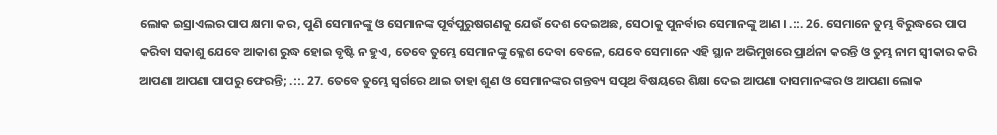ଲୋକ ଇସ୍ରାଏଲର ପାପ କ୍ଷମା କର, ପୁଣି ସେମାନଙ୍କୁ ଓ ସେମାନଙ୍କ ପୂର୍ବପୁରୁଷଗଣକୁ ଯେଉଁ ଦେଶ ଦେଇଅଛ, ସେଠାକୁ ପୁନର୍ବାର ସେମାନଙ୍କୁ ଆଣ । .::. 26. ସେମାନେ ତୁମ୍ଭ ବିରୁଦ୍ଧରେ ପାପ କରିବା ସକାଶୁ ଯେବେ ଆକାଶ ରୁଦ୍ଧ ହୋଇ ବୃଷ୍ଟି ନ ହୁଏ, ତେବେ ତୁମ୍ଭେ ସେମାନଙ୍କୁ କ୍ଳେଶ ଦେବା ବେଳେ, ଯେବେ ସେମାନେ ଏହି ସ୍ଥାନ ଅଭିମୁଖରେ ପ୍ରାର୍ଥନା କରନ୍ତି ଓ ତୁମ୍ଭ ନାମ ସ୍ଵୀକାର କରି ଆପଣା ଆପଣା ପାପରୁ ଫେରନ୍ତି; .::. 27. ତେବେ ତୁମ୍ଭେ ସ୍ଵର୍ଗରେ ଥାଇ ତାହା ଶୁଣ ଓ ସେମାନଙ୍କର ଗନ୍ତବ୍ୟ ସତ୍ପଥ ବିଷୟରେ ଶିକ୍ଷା ଦେଇ ଆପଣା ଦାସମାନଙ୍କର ଓ ଆପଣା ଲୋକ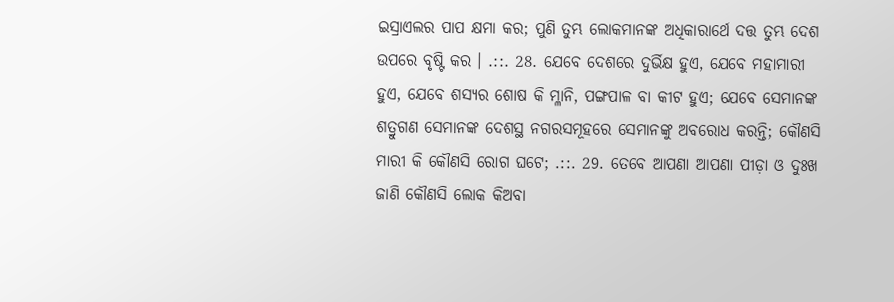ଇସ୍ରାଏଲର ପାପ କ୍ଷମା କର; ପୁଣି ତୁମ୍ଭ ଲୋକମାନଙ୍କ ଅଧିକାରାର୍ଥେ ଦତ୍ତ ତୁମ୍ଭ ଦେଶ ଉପରେ ବୃଷ୍ଟି କର । .::. 28. ଯେବେ ଦେଶରେ ଦୁର୍ଭିକ୍ଷ ହୁଏ, ଯେବେ ମହାମାରୀ ହୁଏ, ଯେବେ ଶସ୍ୟର ଶୋଷ କି ମ୍ଳାନି, ପଙ୍ଗପାଳ ବା କୀଟ ହୁଏ; ଯେବେ ସେମାନଙ୍କ ଶତ୍ରୁଗଣ ସେମାନଙ୍କ ଦେଶସ୍ଥ ନଗରସମୂହରେ ସେମାନଙ୍କୁ ଅବରୋଧ କରନ୍ତି; କୌଣସି ମାରୀ କି କୌଣସି ରୋଗ ଘଟେ; .::. 29. ତେବେ ଆପଣା ଆପଣା ପୀଡ଼ା ଓ ଦୁଃଖ ଜାଣି କୌଣସି ଲୋକ କିଅବା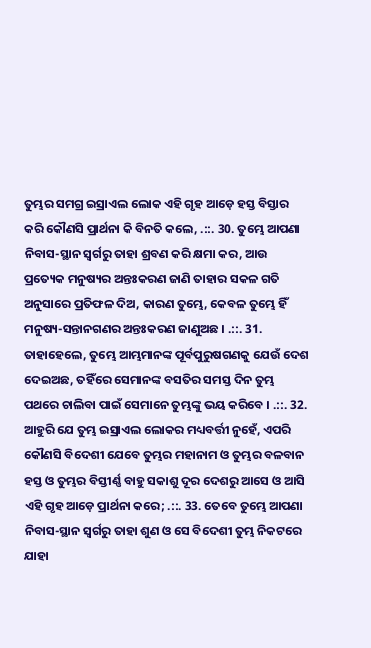ତୁମ୍ଭର ସମଗ୍ର ଇସ୍ରାଏଲ ଲୋକ ଏହି ଗୃହ ଆଡ଼େ ହସ୍ତ ବିସ୍ତାର କରି କୌଣସି ପ୍ରାର୍ଥନା କି ବିନତି କଲେ, .::. 30. ତୁମ୍ଭେ ଆପଣା ନିବାସ-ସ୍ଥାନ ସ୍ଵର୍ଗରୁ ତାହା ଶ୍ରବଣ କରି କ୍ଷମା କର, ଆଉ ପ୍ରତ୍ୟେକ ମନୁଷ୍ୟର ଅନ୍ତଃକରଣ ଜାଣି ତାହାର ସକଳ ଗତି ଅନୁସାରେ ପ୍ରତିଫଳ ଦିଅ, କାରଣ ତୁମ୍ଭେ, କେବଳ ତୁମ୍ଭେ ହିଁ ମନୁଷ୍ୟ-ସନ୍ତାନଗଣର ଅନ୍ତଃକରଣ ଜାଣୁଅଛ । .::. 31. ତାହାହେଲେ, ତୁମ୍ଭେ ଆମ୍ଭମାନଙ୍କ ପୂର୍ବପୁରୁଷଗଣକୁ ଯେଉଁ ଦେଶ ଦେଇଅଛ, ତହିଁରେ ସେମାନଙ୍କ ବସତିର ସମସ୍ତ ଦିନ ତୁମ୍ଭ ପଥରେ ଚାଲିବା ପାଇଁ ସେମାନେ ତୁମ୍ଭଙ୍କୁ ଭୟ କରିବେ । .::. 32. ଆହୁରି ଯେ ତୁମ୍ଭ ଇସ୍ରାଏଲ ଲୋକର ମଧ୍ୟବର୍ତ୍ତୀ ନୁହେଁ, ଏପରି କୌଣସି ବିଦେଶୀ ଯେବେ ତୁମ୍ଭର ମହାନାମ ଓ ତୁମ୍ଭର ବଳବାନ ହସ୍ତ ଓ ତୁମ୍ଭର ବିସ୍ତୀର୍ଣ୍ଣ ବାହୁ ସକାଶୁ ଦୂର ଦେଶରୁ ଆସେ ଓ ଆସି ଏହି ଗୃହ ଆଡ଼େ ପ୍ରାର୍ଥନା କରେ; .::. 33. ତେବେ ତୁମ୍ଭେ ଆପଣା ନିବାସ-ସ୍ଥାନ ସ୍ଵର୍ଗରୁ ତାହା ଶୁଣ ଓ ସେ ବିଦେଶୀ ତୁମ୍ଭ ନିକଟରେ ଯାହା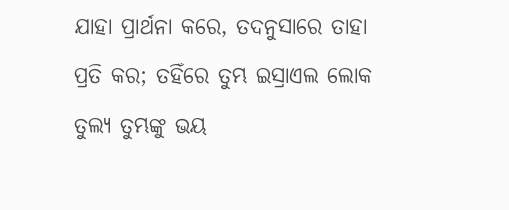ଯାହା ପ୍ରାର୍ଥନା କରେ, ତଦନୁସାରେ ତାହା ପ୍ରତି କର; ତହିଁରେ ତୁମ୍ଭ ଇସ୍ରାଏଲ ଲୋକ ତୁଲ୍ୟ ତୁମ୍ଭଙ୍କୁ ଭୟ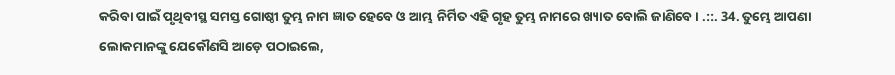କରିବା ପାଇଁ ପୃଥିବୀସ୍ଥ ସମସ୍ତ ଗୋଷ୍ଠୀ ତୁମ୍ଭ ନାମ ଜ୍ଞାତ ହେବେ ଓ ଆମ୍ଭ ନିର୍ମିତ ଏହି ଗୃହ ତୁମ୍ଭ ନାମରେ ଖ୍ୟାତ ବୋଲି ଜାଣିବେ । .::. 34. ତୁମ୍ଭେ ଆପଣା ଲୋକମାନଙ୍କୁ ଯେକୌଣସି ଆଡ଼େ ପଠାଇଲେ,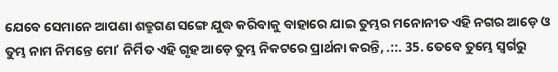ଯେବେ ସେମାନେ ଆପଣା ଶତ୍ରୁଗଣ ସଙ୍ଗେ ଯୁଦ୍ଧ କରିବାକୁ ବାହାରେ ଯାଇ ତୁମ୍ଭର ମନୋନୀତ ଏହି ନଗର ଆଡ଼େ ଓ ତୁମ୍ଭ ନାମ ନିମନ୍ତେ ମୋʼ ନିର୍ମିତ ଏହି ଗୃହ ଆଡ଼େ ତୁମ୍ଭ ନିକଟରେ ପ୍ରାର୍ଥନା କରନ୍ତି, .::. 35. ତେବେ ତୁମ୍ଭେ ସ୍ଵର୍ଗରୁ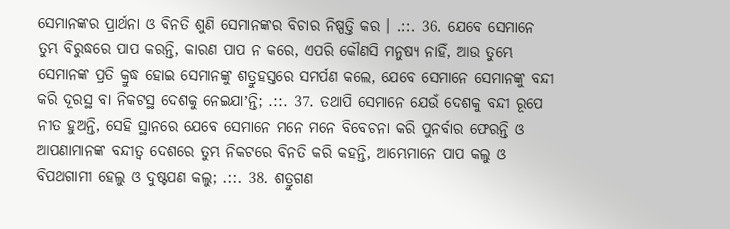ସେମାନଙ୍କର ପ୍ରାର୍ଥନା ଓ ବିନତି ଶୁଣି ସେମାନଙ୍କର ବିଚାର ନିଷ୍ପତ୍ତି କର । .::. 36. ଯେବେ ସେମାନେ ତୁମ୍ଭ ବିରୁଦ୍ଧରେ ପାପ କରନ୍ତି, କାରଣ ପାପ ନ କରେ, ଏପରି କୌଣସି ମନୁଷ୍ୟ ନାହିଁ, ଆଉ ତୁମ୍ଭେ ସେମାନଙ୍କ ପ୍ରତି କ୍ରୁଦ୍ଧ ହୋଇ ସେମାନଙ୍କୁ ଶତ୍ରୁହସ୍ତରେ ସମର୍ପଣ କଲେ, ଯେବେ ସେମାନେ ସେମାନଙ୍କୁ ବନ୍ଦୀ କରି ଦୂରସ୍ଥ ବା ନିକଟସ୍ଥ ଦେଶକୁ ନେଇଯାʼନ୍ତି; .::. 37. ତଥାପି ସେମାନେ ଯେଉଁ ଦେଶକୁ ବନ୍ଦୀ ରୂପେ ନୀତ ହୁଅନ୍ତି, ସେହି ସ୍ଥାନରେ ଯେବେ ସେମାନେ ମନେ ମନେ ବିବେଚନା କରି ପୁନର୍ବାର ଫେରନ୍ତି ଓ ଆପଣାମାନଙ୍କ ବନ୍ଦୀତ୍ଵ ଦେଶରେ ତୁମ୍ଭ ନିକଟରେ ବିନତି କରି କହନ୍ତି, ଆମ୍ଭେମାନେ ପାପ କଲୁ ଓ ବିପଥଗାମୀ ହେଲୁ ଓ ଦୁଷ୍ଟପଣ କଲୁ; .::. 38. ଶତ୍ରୁଗଣ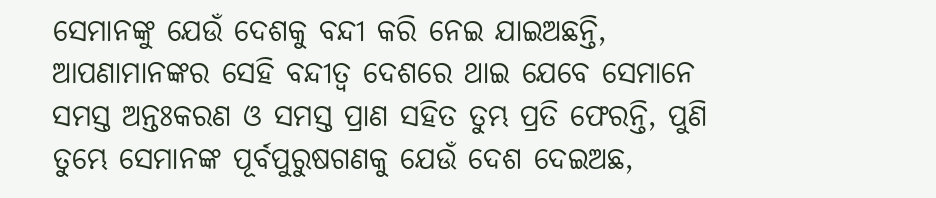ସେମାନଙ୍କୁ ଯେଉଁ ଦେଶକୁ ବନ୍ଦୀ କରି ନେଇ ଯାଇଅଛନ୍ତି, ଆପଣାମାନଙ୍କର ସେହି ବନ୍ଦୀତ୍ଵ ଦେଶରେ ଥାଇ ଯେବେ ସେମାନେ ସମସ୍ତ ଅନ୍ତଃକରଣ ଓ ସମସ୍ତ ପ୍ରାଣ ସହିତ ତୁମ୍ଭ ପ୍ରତି ଫେରନ୍ତି, ପୁଣି ତୁମ୍ଭେ ସେମାନଙ୍କ ପୂର୍ବପୁରୁଷଗଣକୁ ଯେଉଁ ଦେଶ ଦେଇଅଛ,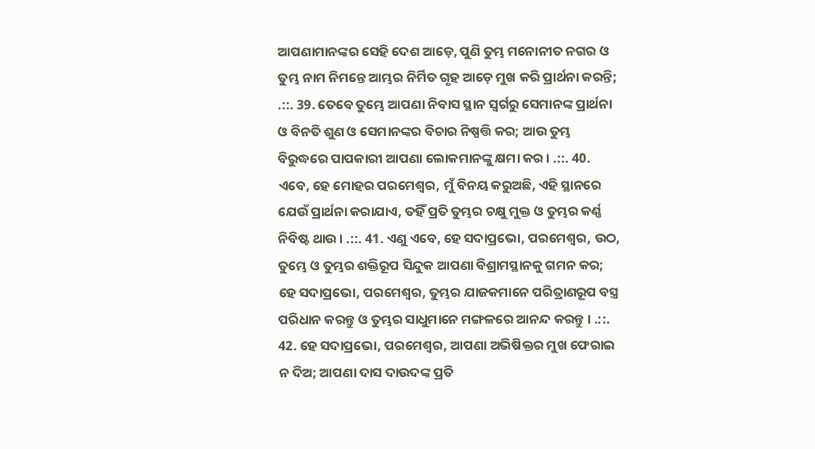ଆପଣାମାନଙ୍କର ସେହି ଦେଶ ଆଡ଼େ, ପୁଣି ତୁମ୍ଭ ମନୋନୀତ ନଗର ଓ ତୁମ୍ଭ ନାମ ନିମନ୍ତେ ଆମ୍ଭର ନିର୍ମିତ ଗୃହ ଆଡ଼େ ମୁଖ କରି ପ୍ରାର୍ଥନା କରନ୍ତି; .::. 39. ତେବେ ତୁମ୍ଭେ ଆପଣା ନିବାସ ସ୍ଥାନ ସ୍ଵର୍ଗରୁ ସେମାନଙ୍କ ପ୍ରାର୍ଥନା ଓ ବିନତି ଶୁଣ ଓ ସେମାନଙ୍କର ବିଚାର ନିଷ୍ପତ୍ତି କର; ଆଉ ତୁମ୍ଭ ବିରୁଦ୍ଧରେ ପାପକାରୀ ଆପଣା ଲୋକମାନଙ୍କୁ କ୍ଷମା କର । .::. 40. ଏବେ, ହେ ମୋହର ପରମେଶ୍ଵର, ମୁଁ ବିନୟ କରୁଅଛି, ଏହି ସ୍ଥାନରେ ଯେଉଁ ପ୍ରାର୍ଥନା କରାଯାଏ, ତହିଁ ପ୍ରତି ତୁମ୍ଭର ଚକ୍ଷୁ ମୁକ୍ତ ଓ ତୁମ୍ଭର କର୍ଣ୍ଣ ନିବିଷ୍ଟ ଥାଉ । .::. 41. ଏଣୁ ଏବେ, ହେ ସଦାପ୍ରଭୋ, ପରମେଶ୍ଵର, ଉଠ, ତୁମ୍ଭେ ଓ ତୁମ୍ଭର ଶକ୍ତିରୂପ ସିନ୍ଦୁକ ଆପଣା ବିଶ୍ରାମସ୍ଥାନକୁ ଗମନ କର; ହେ ସଦାପ୍ରଭୋ, ପରମେଶ୍ଵର, ତୁମ୍ଭର ଯାଜକମାନେ ପରିତ୍ରାଣରୂପ ବସ୍ତ୍ର ପରିଧାନ କରନ୍ତୁ ଓ ତୁମ୍ଭର ସାଧୁମାନେ ମଙ୍ଗଳରେ ଆନନ୍ଦ କରନ୍ତୁ । .::. 42. ହେ ସଦାପ୍ରଭୋ, ପରମେଶ୍ଵର, ଆପଣା ଅଭିଷିକ୍ତର ମୁଖ ଫେରାଇ ନ ଦିଅ; ଆପଣା ଦାସ ଦାଉଦଙ୍କ ପ୍ରତି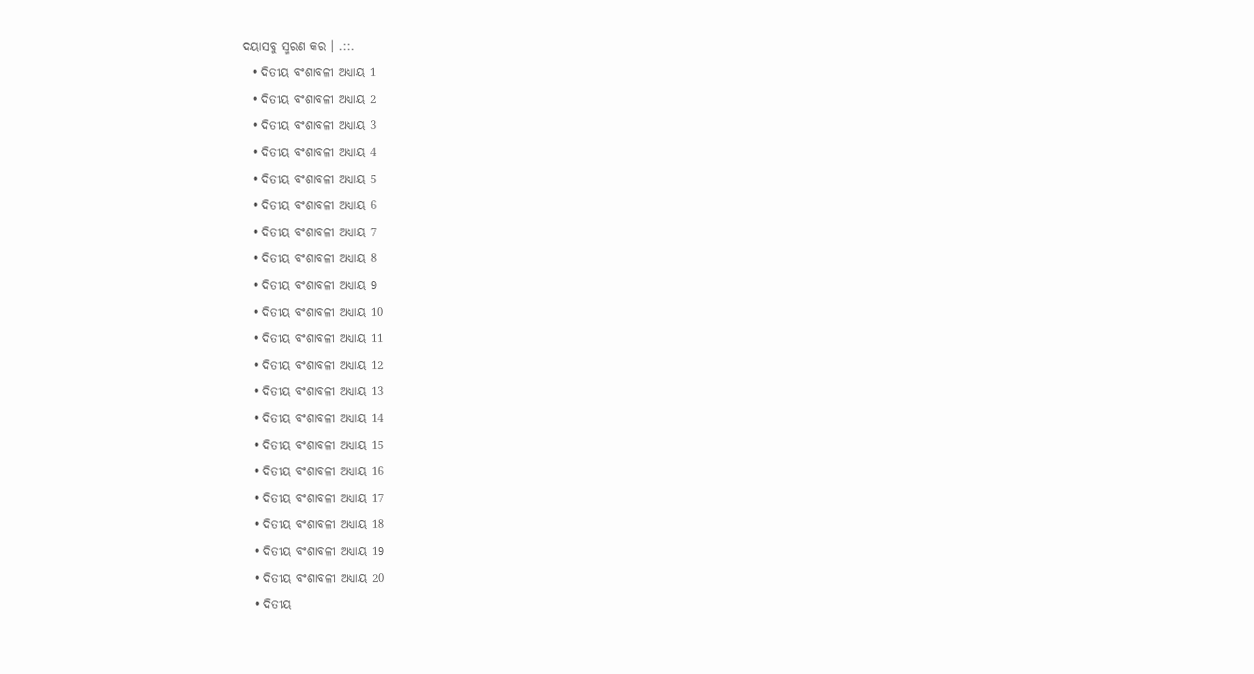ଦୟାସବୁ ସ୍ମରଣ କର । .::.
  • ଦିତୀୟ ବଂଶାବଳୀ ଅଧ୍ୟାୟ 1
  • ଦିତୀୟ ବଂଶାବଳୀ ଅଧ୍ୟାୟ 2
  • ଦିତୀୟ ବଂଶାବଳୀ ଅଧ୍ୟାୟ 3
  • ଦିତୀୟ ବଂଶାବଳୀ ଅଧ୍ୟାୟ 4
  • ଦିତୀୟ ବଂଶାବଳୀ ଅଧ୍ୟାୟ 5
  • ଦିତୀୟ ବଂଶାବଳୀ ଅଧ୍ୟାୟ 6
  • ଦିତୀୟ ବଂଶାବଳୀ ଅଧ୍ୟାୟ 7
  • ଦିତୀୟ ବଂଶାବଳୀ ଅଧ୍ୟାୟ 8
  • ଦିତୀୟ ବଂଶାବଳୀ ଅଧ୍ୟାୟ 9
  • ଦିତୀୟ ବଂଶାବଳୀ ଅଧ୍ୟାୟ 10
  • ଦିତୀୟ ବଂଶାବଳୀ ଅଧ୍ୟାୟ 11
  • ଦିତୀୟ ବଂଶାବଳୀ ଅଧ୍ୟାୟ 12
  • ଦିତୀୟ ବଂଶାବଳୀ ଅଧ୍ୟାୟ 13
  • ଦିତୀୟ ବଂଶାବଳୀ ଅଧ୍ୟାୟ 14
  • ଦିତୀୟ ବଂଶାବଳୀ ଅଧ୍ୟାୟ 15
  • ଦିତୀୟ ବଂଶାବଳୀ ଅଧ୍ୟାୟ 16
  • ଦିତୀୟ ବଂଶାବଳୀ ଅଧ୍ୟାୟ 17
  • ଦିତୀୟ ବଂଶାବଳୀ ଅଧ୍ୟାୟ 18
  • ଦିତୀୟ ବଂଶାବଳୀ ଅଧ୍ୟାୟ 19
  • ଦିତୀୟ ବଂଶାବଳୀ ଅଧ୍ୟାୟ 20
  • ଦିତୀୟ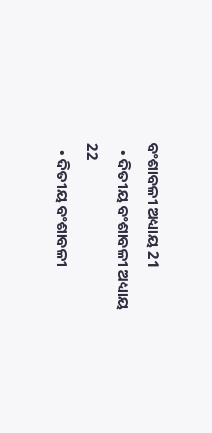ବଂଶାବଳୀ ଅଧ୍ୟାୟ 21
  • ଦିତୀୟ ବଂଶାବଳୀ ଅଧ୍ୟାୟ 22
  • ଦିତୀୟ ବଂଶାବଳୀ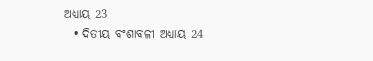ଅଧ୍ୟାୟ 23
  • ଦିତୀୟ ବଂଶାବଳୀ ଅଧ୍ୟାୟ 24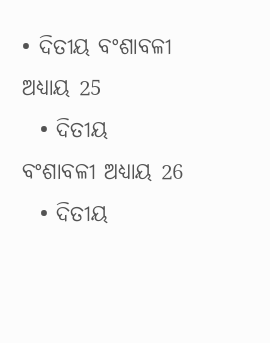• ଦିତୀୟ ବଂଶାବଳୀ ଅଧ୍ୟାୟ 25
  • ଦିତୀୟ ବଂଶାବଳୀ ଅଧ୍ୟାୟ 26
  • ଦିତୀୟ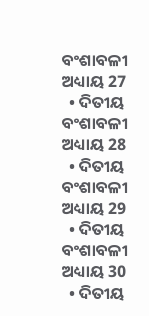ବଂଶାବଳୀ ଅଧ୍ୟାୟ 27
  • ଦିତୀୟ ବଂଶାବଳୀ ଅଧ୍ୟାୟ 28
  • ଦିତୀୟ ବଂଶାବଳୀ ଅଧ୍ୟାୟ 29
  • ଦିତୀୟ ବଂଶାବଳୀ ଅଧ୍ୟାୟ 30
  • ଦିତୀୟ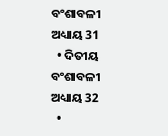ବଂଶାବଳୀ ଅଧ୍ୟାୟ 31
  • ଦିତୀୟ ବଂଶାବଳୀ ଅଧ୍ୟାୟ 32
  •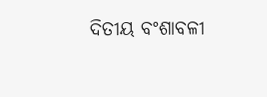ଦିତୀୟ ବଂଶାବଳୀ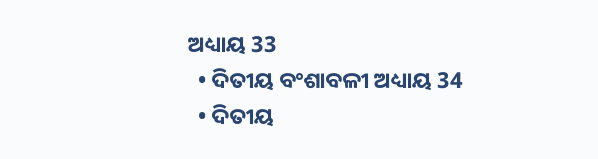ଅଧ୍ୟାୟ 33
  • ଦିତୀୟ ବଂଶାବଳୀ ଅଧ୍ୟାୟ 34
  • ଦିତୀୟ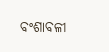ବଂଶାବଳୀ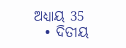ଅଧ୍ୟାୟ 35
  • ଦିତୀୟ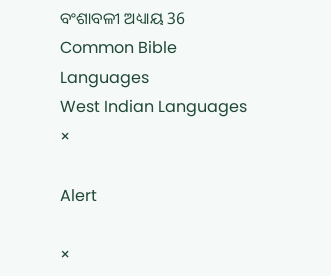ବଂଶାବଳୀ ଅଧ୍ୟାୟ 36
Common Bible Languages
West Indian Languages
×

Alert

×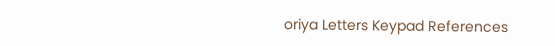oriya Letters Keypad References